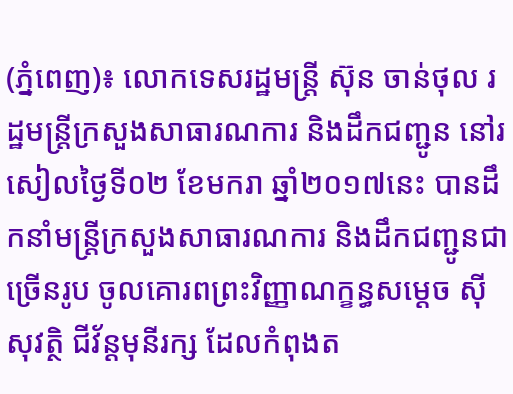(ភ្នំពេញ)៖ លោកទេសរដ្ឋមន្រ្តី ស៊ុន ចាន់ថុល រដ្ឋមន្រ្តីក្រសួងសាធារណការ និងដឹកជញ្ជូន នៅរសៀលថ្ងៃទី០២ ខែមករា ឆ្នាំ២០១៧នេះ បានដឹកនាំមន្រ្តីក្រសួងសាធារណការ និងដឹកជញ្ជូនជាច្រើនរូប ចូលគោរពព្រះវិញ្ញាណក្ខន្ធសម្តេច ស៊ីសុវត្ថិ ជីវ័ន្តមុនីរក្ស ដែលកំពុងត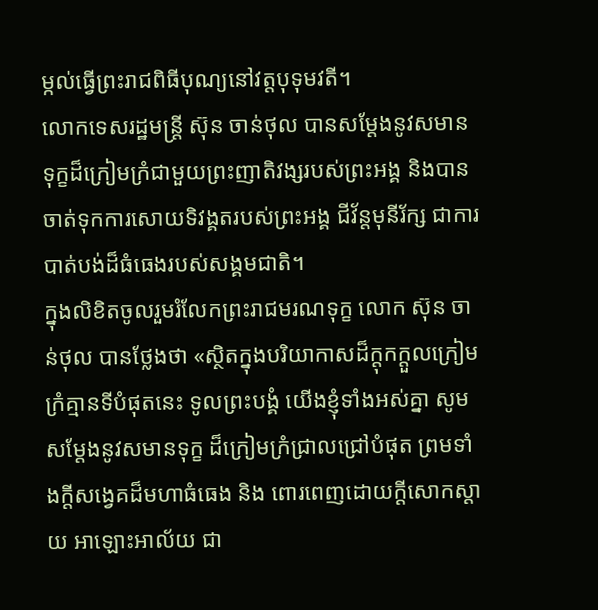ម្កល់ធ្វើព្រះរាជពិធីបុណ្យនៅវត្តបុទុមវតី។
លោកទេសរដ្ឋមន្រ្តី ស៊ុន ចាន់ថុល បានសម្តែងនូវសមានទុក្ខដ៏ក្រៀមក្រំជាមួយព្រះញាតិវង្សរបស់ព្រះអង្គ និងបានចាត់ទុកការសោយទិវង្គតរបស់ព្រះអង្គ ជីវ័ន្តមុនីរ័ក្ស ជាការបាត់បង់ដ៏ធំធេងរបស់សង្គមជាតិ។
ក្នុងលិខិតចូលរួមរំលែកព្រះរាជមរណទុក្ខ លោក ស៊ុន ចាន់ថុល បានថ្លែងថា «ស្ថិតក្នុងបរិយាកាសដ៏ក្តុកក្តួលក្រៀមក្រំគ្មានទីបំផុតនេះ ទូលព្រះបង្គំ យើងខ្ញុំទាំងអស់គ្នា សូមសម្តែងនូវសមានទុក្ខ ដ៏ក្រៀមក្រំជ្រាលជ្រៅបំផុត ព្រមទាំងក្តីសង្វេគដ៏មហាធំធេង និង ពោរពេញដោយក្តីសោកស្តាយ អាឡោះអាល័យ ជា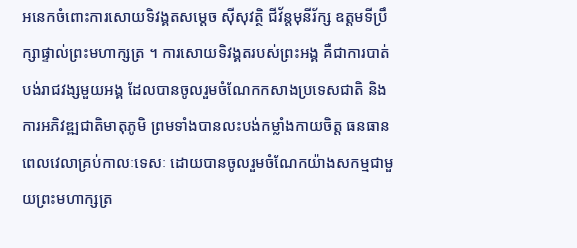អនេកចំពោះការសោយទិវង្គតសម្តេច ស៊ីសុវត្ថិ ជីវ័ន្តមុនីរ័ក្ស ឧត្តមទីប្រឹក្សាផ្ទាល់ព្រះមហាក្សត្រ ។ ការសោយទិវង្គតរបស់ព្រះអង្គ គឺជាការបាត់បង់រាជវង្សមួយអង្គ ដែលបានចូលរួមចំណែកកសាងប្រទេសជាតិ និងការអភិវឌ្ឍជាតិមាតុភូមិ ព្រមទាំងបានលះបង់កម្លាំងកាយចិត្ត ធនធាន ពេលវេលាគ្រប់កាលៈទេសៈ ដោយបានចូលរួមចំណែកយ៉ាងសកម្មជាមួយព្រះមហាក្សត្រ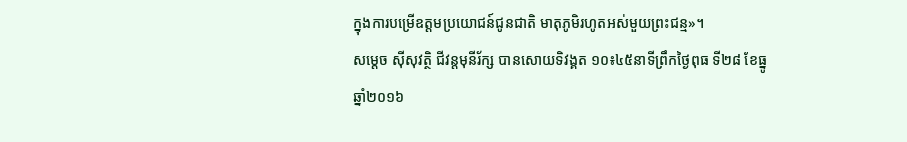ក្នុងការបម្រើឧត្តមប្រយោជន៍ជូនជាតិ មាតុភូមិរហូតអស់មួយព្រះជន្ម»។
សម្តេច ស៊ីសុវត្ថិ ជីវន្តមុនីរ័ក្ស បានសោយទិវង្គត ១០៖៤៥នាទីព្រឹកថ្ងៃពុធ ទី២៨ ខែធ្នូ ឆ្នាំ២០១៦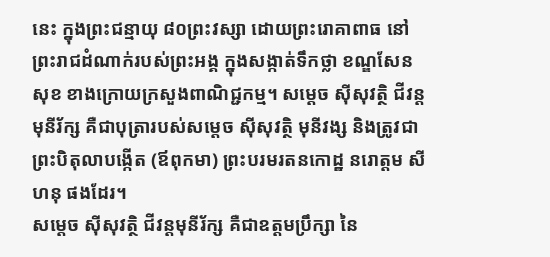នេះ ក្នុងព្រះជន្មាយុ ៨០ព្រះវស្សា ដោយព្រះរោគាពាធ នៅព្រះរាជដំណាក់របស់ព្រះអង្គ ក្នុងសង្កាត់ទឹកថ្លា ខណ្ឌសែនសុខ ខាងក្រោយក្រសួងពាណិជ្ជកម្ម។ សម្តេច ស៊ីសុវត្ថិ ជីវន្តមុនីរ័ក្ស គឺជាបុត្រារបស់សម្តេច ស៊ីសុវត្ថិ មុនីវង្ស និងត្រូវជាព្រះបិតុលាបង្កើត (ឪពុកមា) ព្រះបរមរតនកោដ្ឋ នរោត្តម សីហនុ ផងដែរ។
សម្តេច ស៊ីសុវត្ថិ ជីវន្តមុនីរ័ក្ស គឺជាឧត្តមប្រឹក្សា នៃ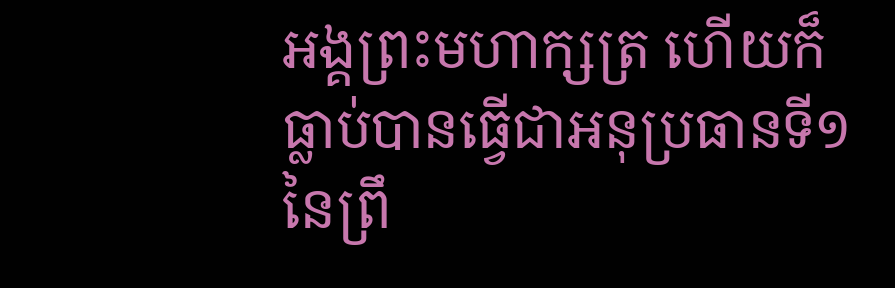អង្គព្រះមហាក្សត្រ ហើយក៏ធ្លាប់បានធ្វើជាអនុប្រធានទី១ នៃព្រឹ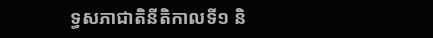ទ្ធសភាជាតិនីតិកាលទី១ និ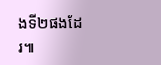ងទី២ផងដែរ៕